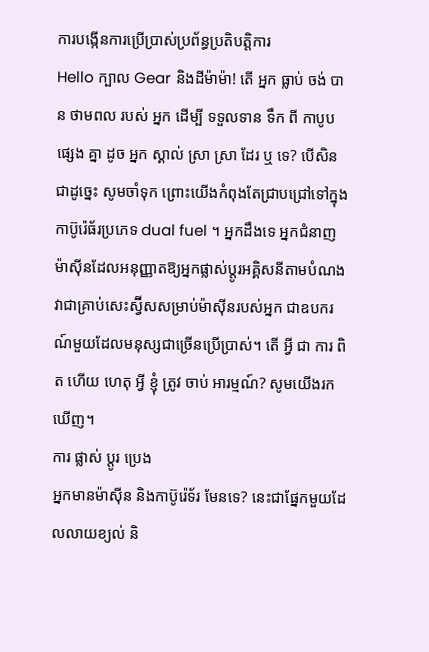ការបង្កើនការប្រើប្រាស់ប្រព័ន្ធប្រតិបត្តិការ
Hello ក្បាល Gear និងដីម៉ាម៉ា! តើ អ្នក ធ្លាប់ ចង់ បាន ថាមពល របស់ អ្នក ដើម្បី ទទួលទាន ទឹក ពី កាបូប ផ្សេង គ្នា ដូច អ្នក ស្គាល់ ស្រា ស្រា ដែរ ឬ ទេ? បើសិនជាដូច្នេះ សូមចាំទុក ព្រោះយើងកំពុងតែជ្រាបជ្រៅទៅក្នុងកាប៊ូរ៉េធ័រប្រភេទ dual fuel ។ អ្នកដឹងទេ អ្នកជំនាញម៉ាស៊ីនដែលអនុញ្ញាតឱ្យអ្នកផ្លាស់ប្តូរអគ្គិសនីតាមបំណង វាជាគ្រាប់សេះស្វ៊ីសសម្រាប់ម៉ាស៊ីនរបស់អ្នក ជាឧបករណ៍មួយដែលមនុស្សជាច្រើនប្រើប្រាស់។ តើ អ្វី ជា ការ ពិត ហើយ ហេតុ អ្វី ខ្ញុំ ត្រូវ ចាប់ អារម្មណ៍? សូមយើងរកឃើញ។
ការ ផ្លាស់ ប្តូរ ប្រេង
អ្នកមានម៉ាស៊ីន និងកាប៊ូរ៉េទ័រ មែនទេ? នេះជាផ្នែកមួយដែលលាយខ្យល់ និ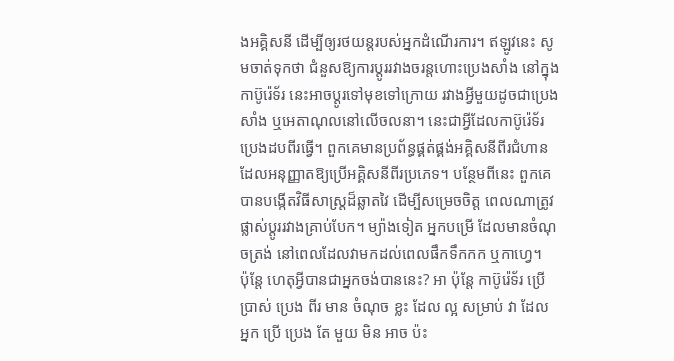ងអគ្គិសនី ដើម្បីឲ្យរថយន្តរបស់អ្នកដំណើរការ។ ឥឡូវនេះ សូមចាត់ទុកថា ជំនួសឱ្យការប្ដូររវាងចរន្តហោះប្រេងសាំង នៅក្នុងកាប៊ូរ៉េទ័រ នេះអាចប្ដូរទៅមុខទៅក្រោយ រវាងអ្វីមួយដូចជាប្រេងសាំង ឬអេតាណុលនៅលើចលនា។ នេះជាអ្វីដែលកាប៊ូរ៉េទ័រប្រេងដបពីរធ្វើ។ ពួកគេមានប្រព័ន្ធផ្គត់ផ្គង់អគ្គិសនីពីរជំហានដែលអនុញ្ញាតឱ្យប្រើអគ្គិសនីពីរប្រភេទ។ បន្ថែមពីនេះ ពួកគេបានបង្កើតវិធីសាស្ត្រដ៏ឆ្លាតវៃ ដើម្បីសម្រេចចិត្ត ពេលណាត្រូវផ្លាស់ប្តូររវាងគ្រាប់បែក។ ម្យ៉ាងទៀត អ្នកបម្រើ ដែលមានចំណុចត្រង់ នៅពេលដែលវាមកដល់ពេលផឹកទឹកកក ឬកាហ្វេ។
ប៉ុន្តែ ហេតុអ្វីបានជាអ្នកចង់បាននេះ? អា ប៉ុន្តែ កាប៊ូរ៉េទ័រ ប្រើ ប្រាស់ ប្រេង ពីរ មាន ចំណុច ខ្លះ ដែល ល្អ សម្រាប់ វា ដែល អ្នក ប្រើ ប្រេង តែ មួយ មិន អាច ប៉ះ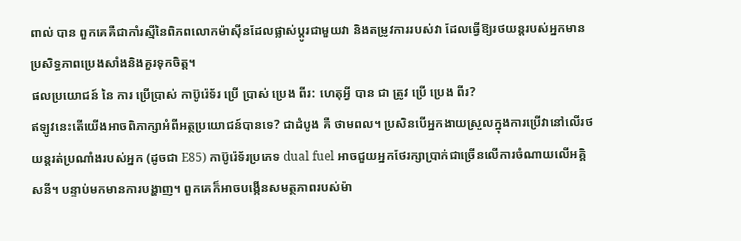ពាល់ បាន ពួកគេគឺជាកាំរស្មីនៃពិភពលោកម៉ាស៊ីនដែលផ្លាស់ប្តូរជាមួយវា និងតម្រូវការរបស់វា ដែលធ្វើឱ្យរថយន្តរបស់អ្នកមានប្រសិទ្ធភាពប្រេងសាំងនិងគួរទុកចិត្ត។
ផលប្រយោជន៍ នៃ ការ ប្រើប្រាស់ កាប៊ូរ៉េទ័រ ប្រើ ប្រាស់ ប្រេង ពីរ: ហេតុអ្វី បាន ជា ត្រូវ ប្រើ ប្រេង ពីរ?
ឥឡូវនេះតើយើងអាចពិភាក្សាអំពីអត្ថប្រយោជន៍បានទេ? ជាដំបូង គឺ ថាមពល។ ប្រសិនបើអ្នកងាយស្រួលក្នុងការប្រើវានៅលើរថយន្តរត់ប្រណាំងរបស់អ្នក (ដូចជា E85) កាប៊ូរ៉េទ័រប្រភេទ dual fuel អាចជួយអ្នកថែរក្សាប្រាក់ជាច្រើនលើការចំណាយលើអគ្គិសនី។ បន្ទាប់មកមានការបង្ហាញ។ ពួកគេក៏អាចបង្កើនសមត្ថភាពរបស់ម៉ា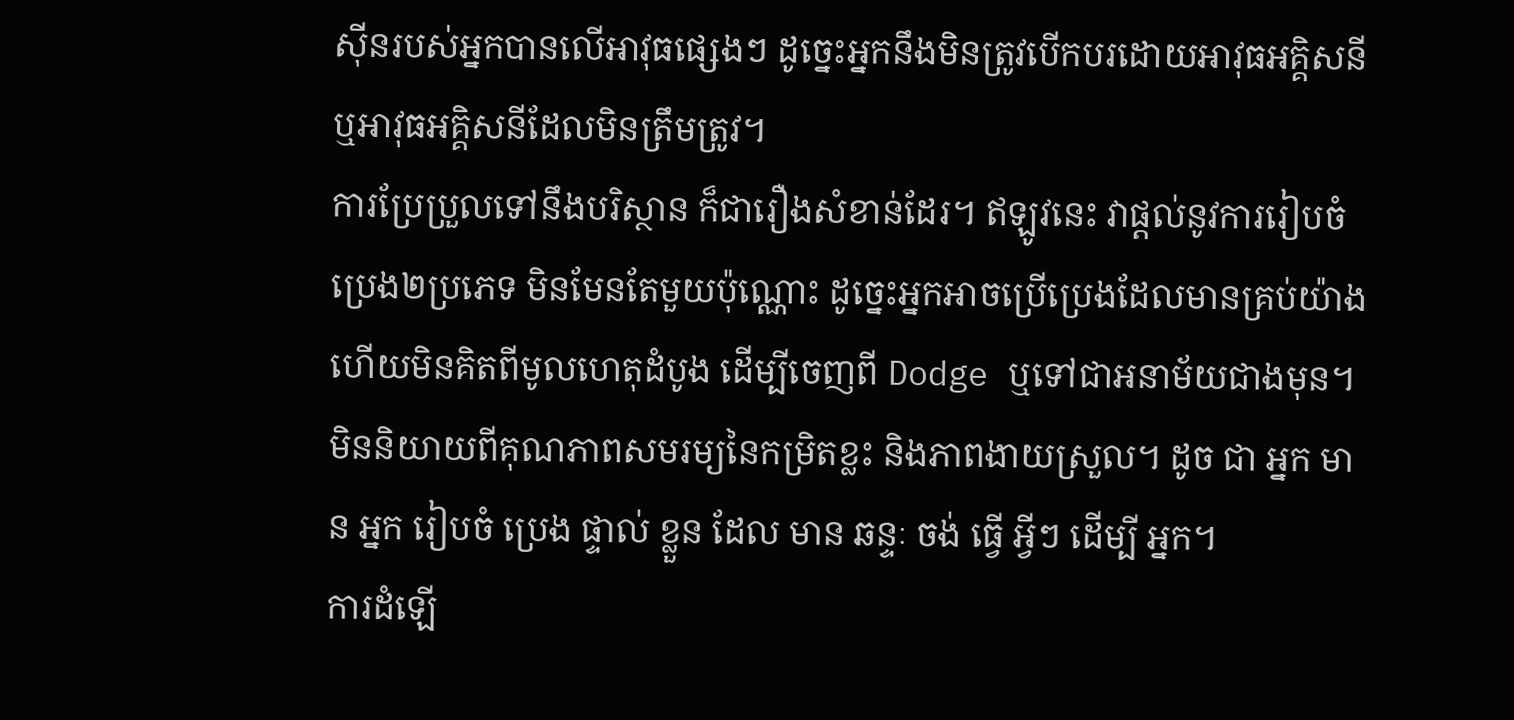ស៊ីនរបស់អ្នកបានលើអាវុធផ្សេងៗ ដូច្នេះអ្នកនឹងមិនត្រូវបើកបរដោយអាវុធអគ្គិសនី ឬអាវុធអគ្គិសនីដែលមិនត្រឹមត្រូវ។
ការប្រែប្រួលទៅនឹងបរិស្ថាន ក៏ជារឿងសំខាន់ដែរ។ ឥឡូវនេះ វាផ្តល់នូវការរៀបចំប្រេង២ប្រភេទ មិនមែនតែមួយប៉ុណ្ណោះ ដូច្នេះអ្នកអាចប្រើប្រេងដែលមានគ្រប់យ៉ាង ហើយមិនគិតពីមូលហេតុដំបូង ដើម្បីចេញពី Dodge ឬទៅជាអនាម័យជាងមុន។ មិននិយាយពីគុណភាពសមរម្យនៃកម្រិតខ្លះ និងភាពងាយស្រួល។ ដូច ជា អ្នក មាន អ្នក រៀបចំ ប្រេង ផ្ទាល់ ខ្លួន ដែល មាន ឆន្ទៈ ចង់ ធ្វើ អ្វីៗ ដើម្បី អ្នក។
ការដំឡើ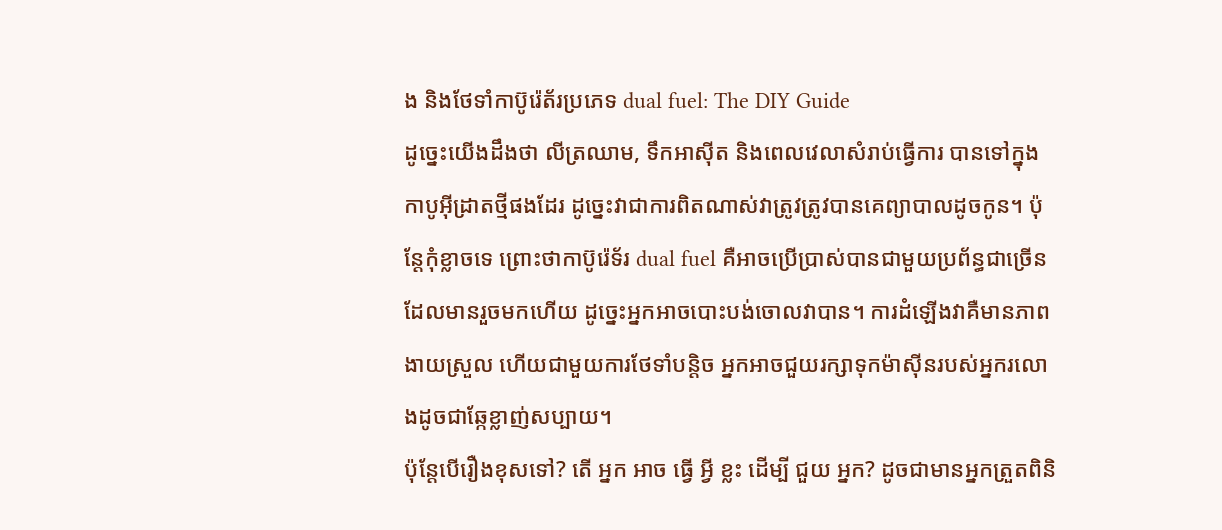ង និងថែទាំកាប៊ូរ៉េត័រប្រភេទ dual fuel: The DIY Guide
ដូច្នេះយើងដឹងថា លីត្រឈាម, ទឹកអាស៊ីត និងពេលវេលាសំរាប់ធ្វើការ បានទៅក្នុងកាបូអ៊ីដ្រាតថ្មីផងដែរ ដូច្នេះវាជាការពិតណាស់វាត្រូវត្រូវបានគេព្យាបាលដូចកូន។ ប៉ុន្តែកុំខ្លាចទេ ព្រោះថាកាប៊ូរ៉េទ័រ dual fuel គឺអាចប្រើប្រាស់បានជាមួយប្រព័ន្ធជាច្រើនដែលមានរួចមកហើយ ដូច្នេះអ្នកអាចបោះបង់ចោលវាបាន។ ការដំឡើងវាគឺមានភាពងាយស្រួល ហើយជាមួយការថែទាំបន្តិច អ្នកអាចជួយរក្សាទុកម៉ាស៊ីនរបស់អ្នករលោងដូចជាឆ្កែខ្លាញ់សប្បាយ។
ប៉ុន្តែបើរឿងខុសទៅ? តើ អ្នក អាច ធ្វើ អ្វី ខ្លះ ដើម្បី ជួយ អ្នក? ដូចជាមានអ្នកត្រួតពិនិ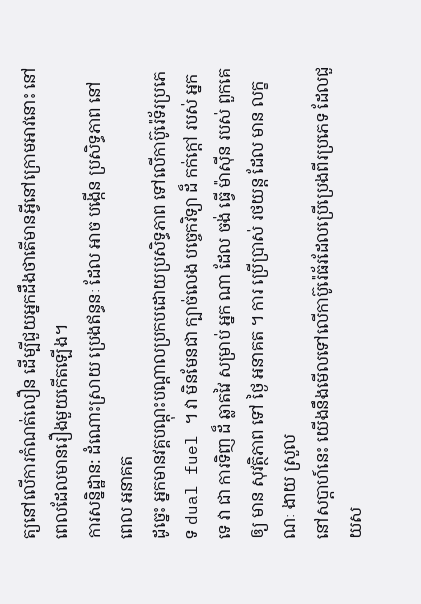ត្យនៅលើការកំណត់លឿន ដើម្បីជួយអ្នកដឹងថាតើមានអ្វីនៅក្រោមអាវនោះ នៅពេលដែលមានរឿងមួយកើតឡើង។
ការសន្និដ្ឋាន: ដំណោះស្រាយ ប្រេងឥន្ធនៈ ដែល អាច បង្កើន ប្រសិទ្ធភាព នៅ ពេល អនាគត
ដូច្នេះ អ្នកមានវគ្គបណ្ដុះបណ្ដាលប្រកបដោយប្រសិទ្ធភាព ទៅលើកាប៊ូរ៉េទ័រប្រភេទ dual fuel ។ វា មិនមែនជា ក្បាច់លេង បច្ចេកវិទ្យា ដ៏ កក់ក្តៅ របស់ អ្នក ទេ វា ជា ការទិញ ដ៏ ឆ្លាតវៃ សម្រាប់ អ្នក ណា ដែល ចង់ ធ្វើ ម៉ាស៊ីន របស់ ពួកគេ ឲ្យ មាន សុវត្ថិភាព ទៅ ថ្ងៃ អនាគត ។ ការ ប្រើប្រាស់ រថយន្ត ដែល មាន លក្ខណៈ ងាយ ស្រួល
នៅសប្តាហ៍នេះ យើងនឹងមើលទៅលើកាប៊ូរ៉េធ័រដែលប្រើប្រេងពីរប្រភេទ ដែលជួយស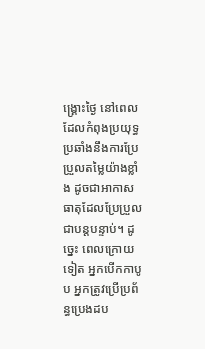ង្គ្រោះថ្ងៃ នៅពេលដែលកំពុងប្រយុទ្ធប្រឆាំងនឹងការប្រែប្រួលតម្លៃយ៉ាងខ្លាំង ដូចជាអាកាសធាតុដែលប្រែប្រួលជាបន្តបន្ទាប់។ ដូច្នេះ ពេលក្រោយទៀត អ្នកបើកកាបូប អ្នកត្រូវប្រើប្រព័ន្ធប្រេងដប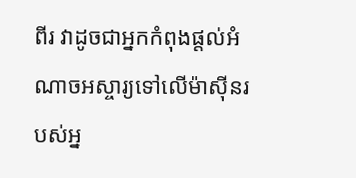ពីរ វាដូចជាអ្នកកំពុងផ្តល់អំណាចអស្ចារ្យទៅលើម៉ាស៊ីនរបស់អ្ន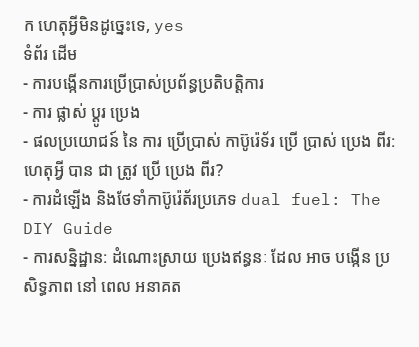ក ហេតុអ្វីមិនដូច្នេះទេ, yes
ទំព័រ ដើម
- ការបង្កើនការប្រើប្រាស់ប្រព័ន្ធប្រតិបត្តិការ
- ការ ផ្លាស់ ប្តូរ ប្រេង
- ផលប្រយោជន៍ នៃ ការ ប្រើប្រាស់ កាប៊ូរ៉េទ័រ ប្រើ ប្រាស់ ប្រេង ពីរ: ហេតុអ្វី បាន ជា ត្រូវ ប្រើ ប្រេង ពីរ?
- ការដំឡើង និងថែទាំកាប៊ូរ៉េត័រប្រភេទ dual fuel: The DIY Guide
- ការសន្និដ្ឋាន: ដំណោះស្រាយ ប្រេងឥន្ធនៈ ដែល អាច បង្កើន ប្រសិទ្ធភាព នៅ ពេល អនាគត